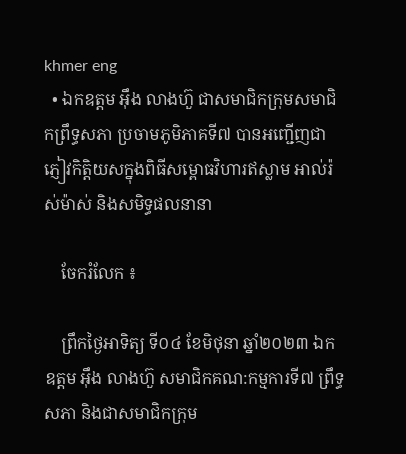khmer eng
  • ឯកឧត្តម អ៊ឹង លាងហ៊ួ ជាសមាជិកក្រុមសមាជិកព្រឹទ្ធសភា ប្រចាមភូមិភាគទី៧ បានអញ្ជើញជាភ្ញៀវកិត្តិយសក្នុងពិធីសម្ពោធវិហារឥស្លាម អាល់រ៉ស់ម៉ាស់ និងសមិទ្ធផលនានា

    ចែករំលែក ៖

    ព្រឹកថ្ងៃអាទិត្យ ទី០៤ ខែមិថុនា ឆ្នាំ២០២៣ ឯកឧត្តម អ៊ឹង លាងហ៊ួ សមាជិកគណ:កម្មការទី៧ ព្រឹទ្ធសភា និងជាសមាជិកក្រុម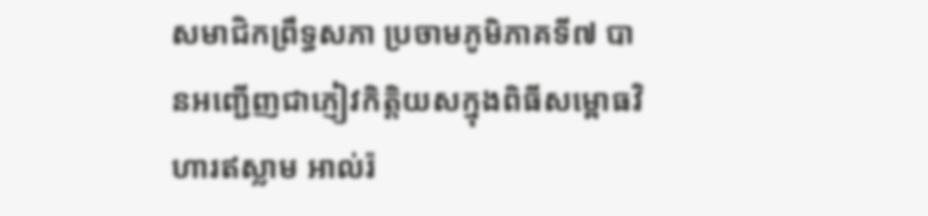សមាជិកព្រឹទ្ធសភា ប្រចាមភូមិភាគទី៧ បានអញ្ជើញជាភ្ញៀវកិត្តិយសក្នុងពិធីសម្ពោធវិហារឥស្លាម អាល់រ៉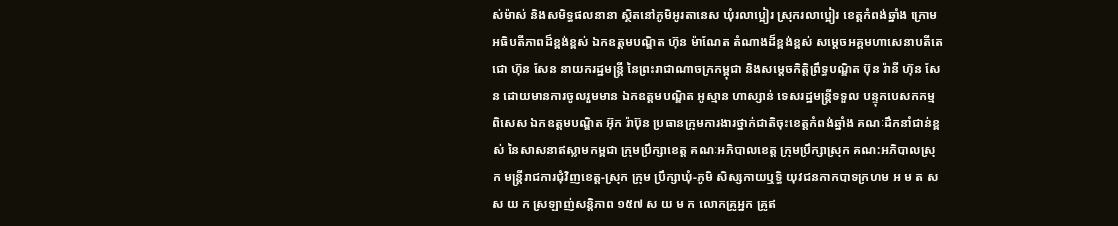ស់ម៉ាស់ និងសមិទ្ធផលនានា ស្ថិតនៅភូមិអូរតានេស ឃុំរលាប្អៀរ ស្រុករលាប្អៀរ ខេត្តកំពង់ឆ្នាំង ក្រោមអធិបតីភាពដ៏ខ្ពង់ខ្ពស់ ឯកឧត្តមបណ្ឌិត ហ៊ុន ម៉ាណែត តំណាងដ៏ខ្ពង់ខ្ពស់ សម្តេចអគ្គមហាសេនាបតីតេជោ ហ៊ុន សែន នាយករដ្ឋមន្ត្រី នៃព្រះរាជាណាចក្រកម្ពុជា និងសម្ដេចកិត្តិព្រឹទ្ធបណ្ឌិត ប៊ុន រ៉ានី ហ៊ុន សែន ដោយមានការចូលរួមមាន ឯកឧត្តមបណ្ឌិត អូស្មាន ហាស្សាន់ ទេសរដ្ឋមន្ត្រីទទួល បន្ទុកបេសកកម្មពិសេស ឯកឧត្តមបណ្ឌិត អ៊ុក រ៉ាប៊ុន ប្រធានក្រុមការងារថ្នាក់ជាតិចុះខេត្តកំពង់ឆ្នាំង គណៈដឹកនាំជាន់ខ្ពស់ នៃសាសនាឥស្លាមកម្ពជា ក្រុមប្រឹក្សាខេត្ត គណៈអភិបាលខេត្ត ក្រុមប្រឹក្សាស្រុក គណ:អភិបាលស្រុក មន្ត្រីរាជការជុំវិញខេត្ត-ស្រុក ក្រុម ប្រឹក្សាឃុំ-ភូមិ សិស្សកាយឬទ្ធិ យុវជនកាកបាទក្រហម អ ម ត ស ស យ ក ស្រឡាញ់សន្តិភាព ១៥៧ ស យ ម ក លោកគ្រូអ្នក គ្រូឥ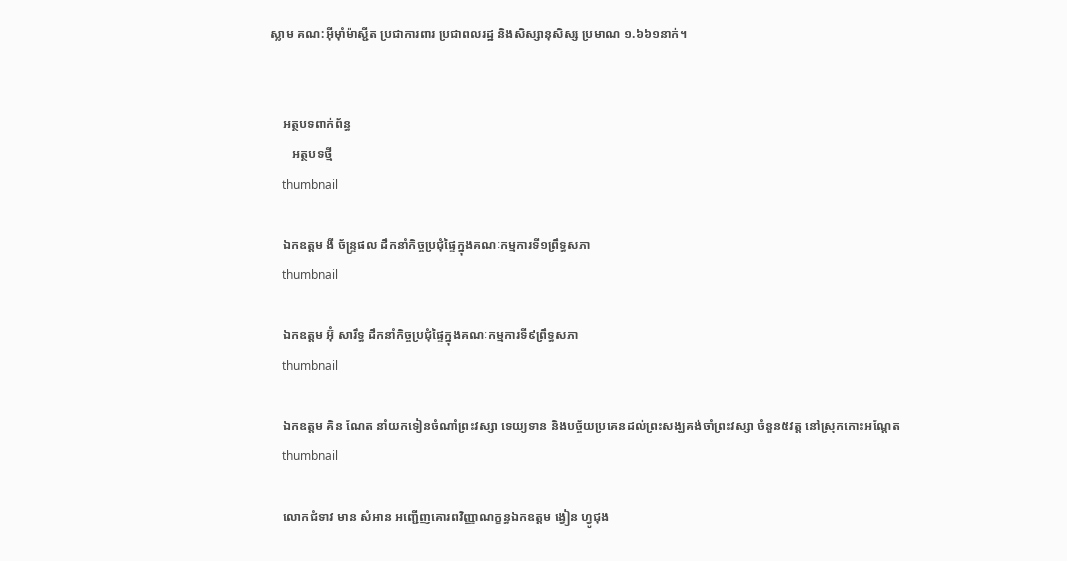ស្លាម គណ:អ៊ីម៉ាំម៉ាស្ជីត ប្រជាការពារ ប្រជាពលរដ្ឋ និងសិស្សានុសិស្ស ប្រមាណ ១.៦៦១នាក់។


    អត្ថបទពាក់ព័ន្ធ
       អត្ថបទថ្មី
    thumbnail

    ឯកឧត្តម ងី ច័ន្រ្ទផល ដឹកនាំកិច្ចប្រជុំផ្ទៃក្នុងគណៈកម្មការទី១ព្រឹទ្ធសភា
    thumbnail

    ឯកឧត្តម អ៊ុំ សារឹទ្ធ ដឹកនាំកិច្ចប្រជុំផ្ទៃក្នុងគណៈកម្មការទី៩ព្រឹទ្ធសភា
    thumbnail

    ឯកឧត្ដម គិន ណែត នាំយកទៀនចំណាំព្រះវស្សា ទេយ្យទាន និងបច្ច័យប្រគេនដល់ព្រះសង្ឃគង់ចាំព្រះវស្សា ចំនួន៥វត្ត នៅស្រុកកោះអណ្ដែត
    thumbnail

    លោកជំទាវ មាន សំអាន អញ្ជើញគោរពវិញ្ញាណក្ខន្ធឯកឧត្តម ង្វៀន ហ្វូជុង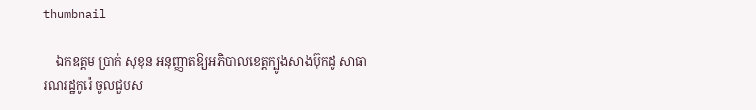thumbnail

    ឯកឧត្តម ប្រាក់ សុខុន អនុញ្ញាតឱ្យអភិបាលខេត្តក្បូងសាងប៊ុកដូ សាធារណរដ្ឋកូរ៉េ ចូលជួបស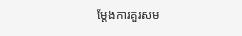ម្តែងការគួរសម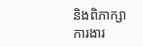និងពិភាក្សាការងារ